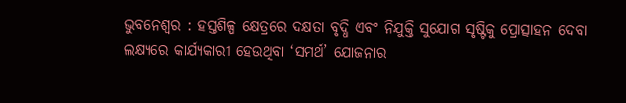ଭୁବନେଶ୍ୱର : ହସ୍ତଶିଳ୍ପ କ୍ଷେତ୍ରରେ ଦକ୍ଷତା ବୃଦ୍ଧି ଏବଂ ନିଯୁକ୍ତି ସୁଯୋଗ ସୃଷ୍ଟିକୁ ପ୍ରୋତ୍ସାହନ ଦେବା ଲକ୍ଷ୍ୟରେ କାର୍ଯ୍ୟକାରୀ ହେଉଥିବା ‘ସମର୍ଥ’ ଯୋଜନାର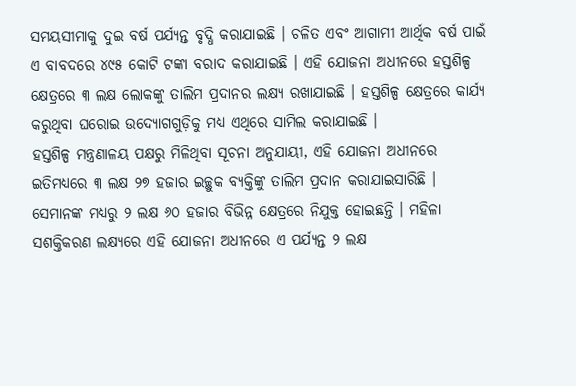ସମୟସୀମାକୁ ଦୁଇ ବର୍ଷ ପର୍ଯ୍ୟନ୍ତ ବୃଦ୍ଧି କରାଯାଇଛି । ଚଳିତ ଏବଂ ଆଗାମୀ ଆର୍ଥିକ ବର୍ଷ ପାଇଁ ଏ ବାବଦରେ ୪୯୫ କୋଟି ଟଙ୍କା ବରାଦ କରାଯାଇଛି । ଏହି ଯୋଜନା ଅଧୀନରେ ହସ୍ତଶିଳ୍ପ କ୍ଷେତ୍ରରେ ୩ ଲକ୍ଷ ଲୋକଙ୍କୁ ତାଲିମ ପ୍ରଦାନର ଲକ୍ଷ୍ୟ ରଖାଯାଇଛି । ହସ୍ତଶିଳ୍ପ କ୍ଷେତ୍ରରେ କାର୍ଯ୍ୟ କରୁଥିବା ଘରୋଇ ଉଦ୍ୟୋଗଗୁଡ଼ିକୁ ମଧ୍ୟ ଏଥିରେ ସାମିଲ କରାଯାଇଛି ।
ହସ୍ତଶିଳ୍ପ ମନ୍ତ୍ରଣାଳୟ ପକ୍ଷରୁ ମିଳିଥିବା ସୂଚନା ଅନୁଯାୟୀ, ଏହି ଯୋଜନା ଅଧୀନରେ ଇତିମଧ୍ୟରେ ୩ ଲକ୍ଷ ୨୭ ହଜାର ଇଚ୍ଛୁକ ବ୍ୟକ୍ତିଙ୍କୁ ତାଲିମ ପ୍ରଦାନ କରାଯାଇସାରିଛି । ସେମାନଙ୍କ ମଧ୍ୟରୁ ୨ ଲକ୍ଷ ୬୦ ହଜାର ବିଭିନ୍ନ କ୍ଷେତ୍ରରେ ନିଯୁକ୍ତ ହୋଇଛନ୍ତି । ମହିଳା ସଶକ୍ତିକରଣ ଲକ୍ଷ୍ୟରେ ଏହି ଯୋଜନା ଅଧୀନରେ ଏ ପର୍ଯ୍ୟନ୍ତ ୨ ଲକ୍ଷ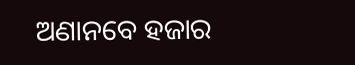ଅଣାନବେ ହଜାର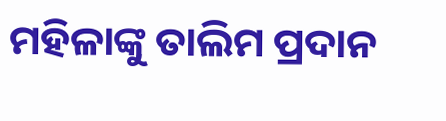ମହିଳାଙ୍କୁ ତାଲିମ ପ୍ରଦାନ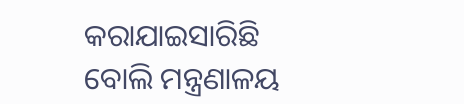କରାଯାଇସାରିଛି ବୋଲି ମନ୍ତ୍ରଣାଳୟ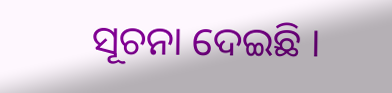ସୂଚନା ଦେଇଛି ।